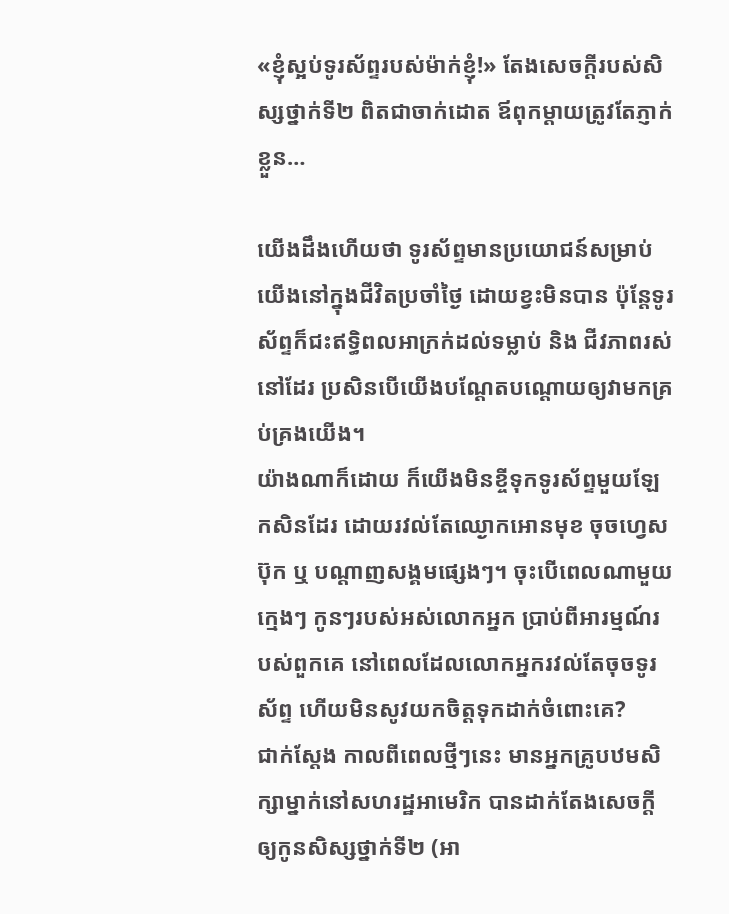«ខ្ញុំស្អប់ទូរស័ព្ទរបស់ម៉ាក់ខ្ញុំ!» តែងសេចក្ដីរបស់សិស្សថ្នាក់ទី២ ពិតជាចាក់ដោត ឪពុកម្ដាយត្រូវតែភ្ញាក់ខ្លួន…

យើងដឹងហើយថា ទូរស័ព្ទមានប្រយោជន៍សម្រាប់យើងនៅក្នុងជីវិតប្រចាំថ្ងៃ ដោយខ្វះមិនបាន ប៉ុន្តែទូរស័ព្ទក៏ជះឥទ្ធិពលអាក្រក់ដល់ទម្លាប់ និង ជីវភាពរស់នៅដែរ ប្រសិនបើយើងបណ្ដែតបណ្ដោយឲ្យវាមកគ្រប់គ្រងយើង។
យ៉ាងណាក៏ដោយ ក៏យើងមិនខ្ចីទុកទូរស័ព្ទមួយឡែកសិនដែរ ដោយរវល់តែឈ្ងោកអោនមុខ ចុចហ្វេសប៊ុក ឬ បណ្ដាញសង្គមផ្សេងៗ។ ចុះបើពេលណាមួយ ក្មេងៗ កូនៗរបស់អស់លោកអ្នក ប្រាប់ពីអារម្មណ៍របស់ពួកគេ នៅពេលដែលលោកអ្នករវល់តែចុចទូរស័ព្ទ ហើយមិនសូវយកចិត្តទុកដាក់ចំពោះគេ?
ជាក់ស្ដែង កាលពីពេលថ្មីៗនេះ មានអ្នកគ្រូបឋមសិក្សាម្នាក់នៅសហរដ្ឋអាមេរិក បានដាក់តែងសេចក្ដីឲ្យកូនសិស្សថ្នាក់ទី២ (អា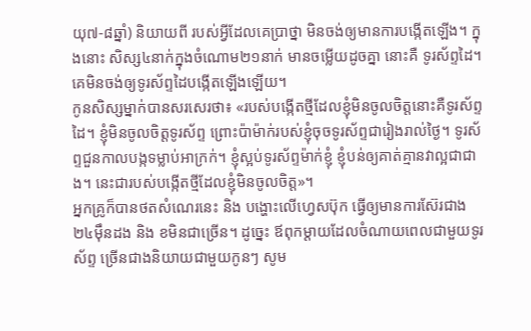យុ៧-៨ឆ្នាំ) និយាយពី របស់អ្វីដែលគេប្រាថ្នា មិនចង់ឲ្យមានការបង្កើតឡើង។ ក្នុងនោះ សិស្ស៤នាក់ក្នុងចំណោម២១នាក់ មានចម្លើយដូចគ្នា នោះគឺ ទូរស័ព្ទដៃ។ គេមិនចង់ឲ្យទូរស័ព្ទដៃបង្កើតឡើងឡើយ។
កូនសិស្សម្នាក់បានសរសេរថា៖ «របស់បង្កើតថ្មីដែលខ្ញុំមិនចូលចិត្តនោះគឺទូរស័ព្ទដៃ។ ខ្ញុំមិនចូលចិត្តទូរស័ព្ទ ព្រោះប៉ាម៉ាក់របស់ខ្ញុំចុចទូរស័ព្ទជារៀងរាល់ថ្ងៃ។ ទូរស័ព្ទជួនកាលបង្កទម្លាប់អាក្រក់។ ខ្ញុំស្អប់ទូរស័ព្ទម៉ាក់ខ្ញុំ ខ្ញុំបន់ឲ្យគាត់គ្មានវាល្អជាជាង។ នេះជារបស់បង្កើតថ្មីដែលខ្ញុំមិនចូលចិត្ត»។
អ្នកគ្រូក៏បានថតសំណេរនេះ និង បង្ហោះលើហ្វេសប៊ុក ធ្វើឲ្យមានការស៊ែរជាង ២៤ម៉ឹនដង និង ខមិនជាច្រើន។ ដូច្នេះ ឪពុកម្ដាយដែលចំណាយពេលជាមួយទូរស័ព្ទ ច្រើនជាងនិយាយជាមួយកូនៗ សូម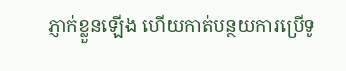ភ្ញាក់ខ្លួនឡើង ហើយកាត់បន្ថយការប្រើទូ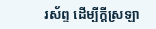រស័ព្ទ ដើម្បីក្ដីស្រឡា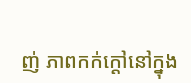ញ់ ភាពកក់ក្ដៅនៅក្នុង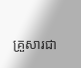គ្រួសារជា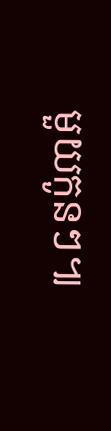មួយកូនៗ៕